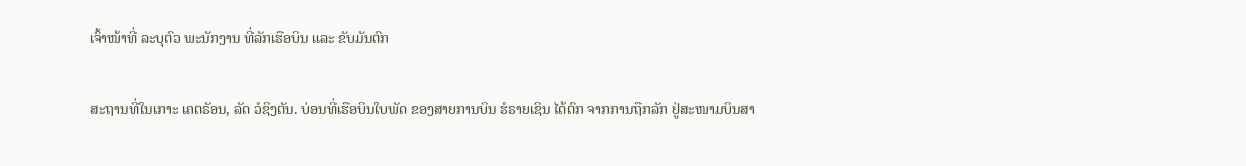ເຈົ້າໜ້າທີ່ ລະບຸຕົວ ພະນັກງານ ທີ່ລັກເຮືອບິນ ແລະ ຂັບມັນຕົກ

ສະຖານທີ່ໃນເກາະ ເຄຕຣັອນ, ລັດ ວໍຊິງຕັນ. ບ່ອນທີ່ເຮືອບິນໃບພັດ ຂອງສາຍການບິນ ຮໍຣາຍເຊິນ ໄດ້ຕົກ ຈາກການຖືກລັກ ຢູ່ສະໜາມບິນສາ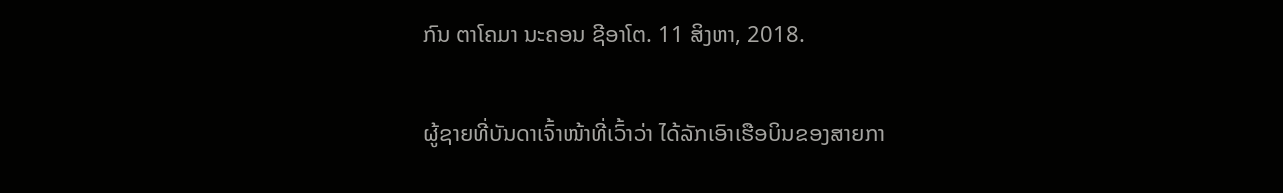ກົນ ຕາໂຄມາ ນະຄອນ ຊີອາໂຕ. 11 ສິງຫາ, 2018.

ຜູ້ຊາຍທີ່ບັນດາເຈົ້າໜ້າທີ່ເວົ້າວ່າ ໄດ້ລັກເອົາເຮືອບິນຂອງສາຍກາ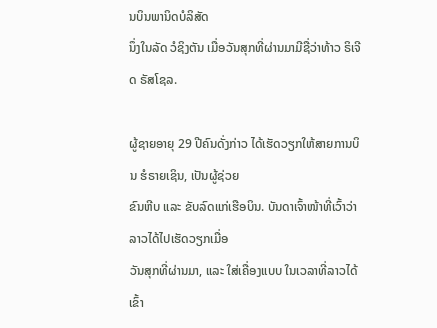ນບິນພານິດບໍລິສັດ
ນຶ່ງໃນລັດ ວໍຊິງຕັນ ເມື່ອວັນສຸກທີ່ຜ່ານມາມີຊື່ວ່າທ້າວ ຣິເຈີດ ຣັສໂຊລ.

ຜູ້ຊາຍອາຍຸ 29 ປີຄົນດັ່ງກ່າວ ໄດ້ເຮັດວຽກໃຫ້ສາຍການບິນ ຮໍຣາຍເຊິນ, ເປັນຜູ້ຊ່ວຍ
ຂົນຫີບ ແລະ ຂັບລົດແກ່ເຮືອບິນ. ບັນດາເຈົ້າໜ້າທີ່ເວົ້າວ່າ ລາວໄດ້ໄປເຮັດວຽກເມື່ອ
ວັນສຸກທີ່ຜ່ານມາ, ແລະ ໃສ່ເຄື່ອງແບບ ໃນເວລາທີ່ລາວໄດ້ເຂົ້າ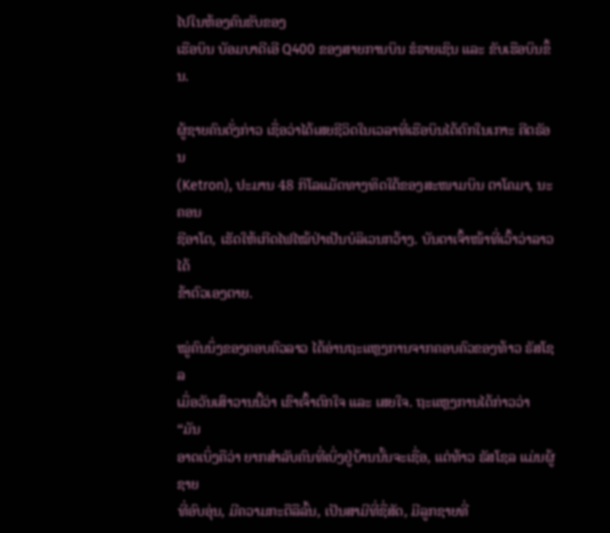ໄປໃນຫ້ອງຄົນຂັບຂອງ
ເຮືອບິນ ບັອມບາດີເອີ Q400 ຂອງສາຍການບິນ ຮໍຣາຍເຊິນ ແລະ ຂັບເຮືອບິນຂຶ້ນ.

ຜູ້ຊາຍຄົນດັ່ງກ່າວ ເຊື່ອວ່າໄດ້ເສຍຊີວິດໃນເວລາທີ່ເຮືອບິນໄດ້ຕົກໃນເກາະ ຄີຕຣັອນ
(Ketron), ປະມານ 48 ກິໂລແມັດທາງທິດໃຕ້ຂອງສະໜາມບິນ ຕາໂຄມາ, ນະຄອນ
ຊີອາໂຕ, ເຮັດໃຫ້ເກີດໄຟໄໝ້ປ່າເປັນບໍລິເວນກວ້າງ. ບັນດາເຈົ້າໜ້າທີ່ເວົ້າວ່າລາວໄດ້
ຂ້າຕົວເອງຕາຍ.

ໝູ່ຄົນນຶ່ງຂອງຄອບຄົວລາວ ໄດ້ອ່ານຖະແຫຼງການຈາກຄອບຄົວຂອງທ້າວ ຣັສໂຊລ
ເມື່ອວັນເສົາວານນີ້ວ່າ ເຂົາເຈົ້າຕົກໃຈ ແລະ ເສຍໃຈ. ຖະແຫຼງການໄດ້ກ່າວວ່າ “ມັນ
ອາດເບິ່ງຄືວ່າ ຍາກສຳລັບຄົນທີ່ເບິ່ງຢູ່ບ້ານນັ້ນຈະເຊື່ອ, ແຕ່ທ້າວ ຣັສໂຊລ ແມ່ນຜູ້ຊາຍ
ທີ່ອົບອຸ່ນ, ມີຄວາມກະຕືລືລົ້ນ, ເປັນສາມີທີ່ຊື່ສັດ, ມີລູກຊາຍທີ່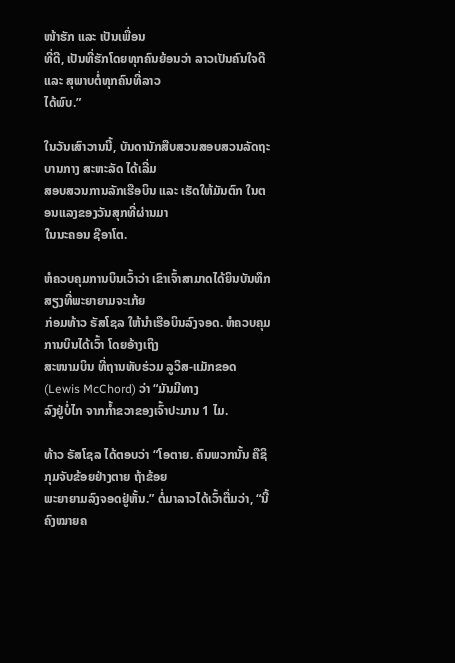ໜ້າຮັກ ແລະ ເປັນເພື່ອນ
ທີ່ດີ, ເປັນທີ່ຮັກໂດຍທຸກຄົນຍ້ອນວ່າ ລາວເປັນຄົນໃຈດີ ແລະ ສຸພາບຕໍ່ທຸກຄົນທີ່ລາວ
ໄດ້ພົບ.”

ໃນວັນເສົາວານນີ້, ບັນດານັກສືບສວນສອບສວນລັດຖະບານກາງ ສະຫະລັດ ໄດ້ເລີ່ມ
ສອບສວນການລັກເຮືອບິນ ແລະ ເຮັດໃຫ້ມັນຕົກ ໃນຕອນແລງຂອງວັນສຸກທີ່ຜ່ານມາ
ໃນນະຄອນ ຊີອາໂຕ.

ຫໍຄວບຄຸມການບິນເວົ້າວ່າ ເຂົາເຈົ້າສາມາດໄດ້ຍິນບັນທຶກສຽງທີ່ພະຍາຍາມຈະເກ້ຍ
ກ່ອມທ້າວ ຣັສໂຊລ ໃຫ້ນຳເຮືອບິນລົງຈອດ. ຫໍຄວບຄຸມການບິນໄດ້ເວົ້າ ໂດຍອ້າງເຖິງ
ສະໜາມບິນ ທີ່ຖານທັບຮ່ວມ ລູວິສ-ແມັກຂອດ (Lewis McChord) ວ່າ “ມັນມີທາງ
ລົງຢູ່ບໍ່ໄກ ຈາກກໍ້າຂວາຂອງເຈົ້າປະມານ 1 ໄມ.

ທ້າວ ຣັສໂຊລ ໄດ້ຕອບວ່າ “ໂອຕາຍ. ຄົນພວກນັ້ນ ຄືຊິກຸມຈັບຂ້ອຍຢ່າງຕາຍ ຖ້າຂ້ອຍ
ພະຍາຍາມລົງຈອດຢູ່ຫັ້ນ.” ຕໍ່ມາລາວໄດ້ເວົ້າຕື່ມວ່າ, “ນີ້ຄົງໝາຍຄ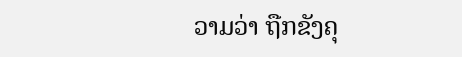ວາມວ່າ ຖືກຂັງຄຸ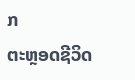ກ
ຕະຫຼອດຊີວິດ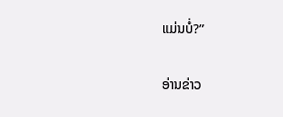ແມ່ນບໍ່?”

ອ່ານຂ່າວ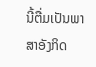ນີ້ຕື່ມເປັນພາສາອັງກິດ